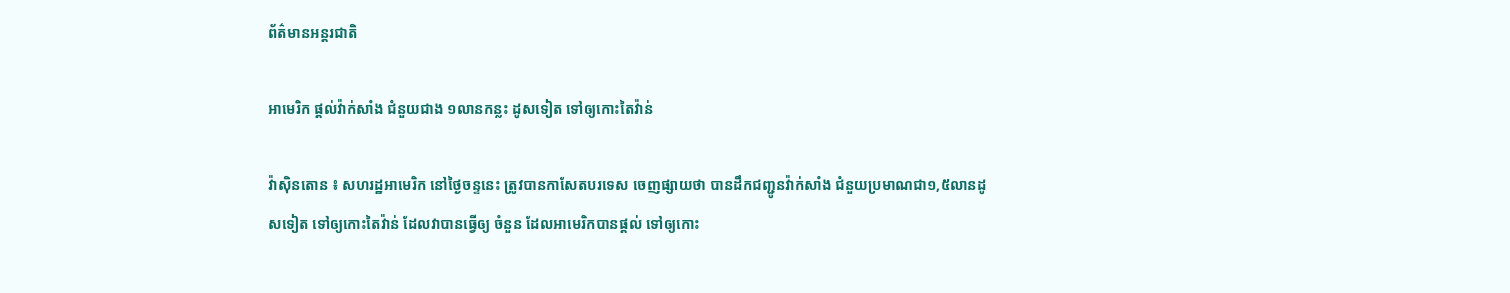ព័ត៌មានអន្តរជាតិ

អាមេរិក ផ្តល់វ៉ាក់សាំង ជំនួយជាង ១លានកន្លះ ដូសទៀត ទៅឲ្យកោះតៃវ៉ាន់

វ៉ាស៊ិនតោន ៖ សហរដ្ឋអាមេរិក នៅថ្ងៃចន្ទនេះ ត្រូវបានកាសែតបរទេស ចេញផ្សាយថា បានដឹកជញ្ជូនវ៉ាក់សាំង ជំនួយប្រមាណជា១,៥លានដូសទៀត ទៅឲ្យកោះតៃវ៉ាន់ ដែលវាបានធ្វើឲ្យ ចំនួន ដែលអាមេរិកបានផ្តល់ ទៅឲ្យកោះ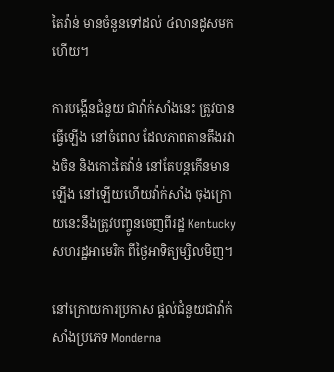តៃវ៉ាន់ មានចំនួនទៅដល់ ៤លានដូសមកហើយ។

ការបង្កើនជំនួយ ជាវ៉ាក់សាំងនេះ ត្រូវបានធ្វើឡើង នៅចំពេល ដែលភាពតានតឹងរវាងចិន និងកោះតៃវ៉ាន់ នៅតែបន្តកើនមានឡើង នៅឡើយហើយវ៉ាក់សាំង ចុងក្រោយនេះនឹងត្រូវបញ្ចូនចេញពីរដ្ឋ Kentucky សហរដ្ឋអាមេរិក ពីថ្ងៃអាទិត្យម្សិលមិញ។

នៅក្រោយការប្រកាស ផ្តល់ជំនួយជាវ៉ាក់សាំងប្រភេទ Monderna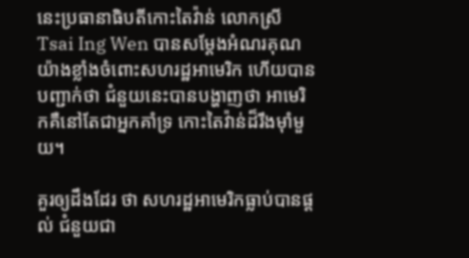នេះប្រធានាធិបតីកោះតៃវ៉ាន់ លោកស្រី Tsai Ing Wen បានសម្តែងអំណរគុណ យ៉ាងខ្លាំងចំពោះសហរដ្ឋអាមេរិក ហើយបានបញ្ជាក់ថា ជំនួយនេះបានបង្ហាញថា អាមេរិកគឺនៅតែជាអ្នកគាំទ្រ កោះតៃវ៉ាន់ដ៏រឹងម៉ាំមួយ។

គួរឲ្យដឹងដែរ ថា សហរដ្ឋអាមេរិកធ្លាប់បានផ្តល់ ជំនួយជា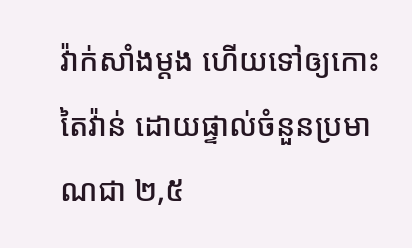វ៉ាក់សាំងម្តង ហើយទៅឲ្យកោះតៃវ៉ាន់ ដោយផ្ទាល់ចំនួនប្រមាណជា ២,៥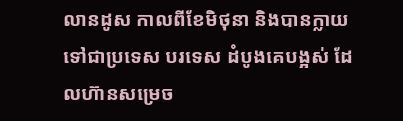លានដូស កាលពីខែមិថុនា និងបានក្លាយទៅជាប្រទេស បរទេស ដំបូងគេបង្អស់ ដែលហ៊ានសម្រេច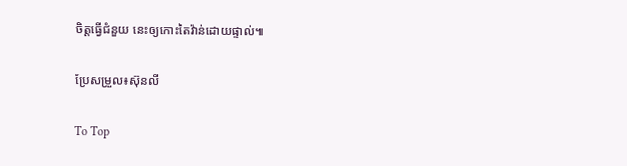ចិត្តធ្វើជំនួយ នេះឲ្យកោះតៃវ៉ាន់ដោយផ្ទាល់៕

ប្រែសម្រួល៖ស៊ុនលី

To Top